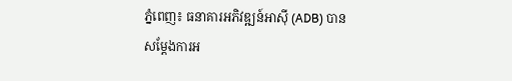ភ្នំពេញ៖ ធនាគារអភិវឌ្ឍន៍អាស៊ី (ADB) បានសម្តែងការអ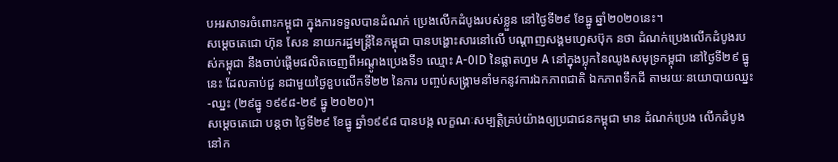បអរសាទរចំពោះកម្ពុជា ក្នុងការទទួលបានដំណក់ ប្រេងលើកដំបូងរបស់ខ្លួន នៅថ្ងៃទី២៩ ខែធ្នូ ឆ្នាំ២០២០នេះ។
សម្ដេចតេជោ ហ៊ុន សែន នាយករដ្ឋមន្ដ្រីនៃកម្ពុជា បានបង្ហោះសារនៅលើ បណ្ដាញសង្គមហ្វេសប៊ុក នថា ដំណក់ប្រេងលើកដំបូងរបស់កម្ពុជា នឹងចាប់ផ្តើមផលិតចេញពីអណ្តូងប្រេងទី១ ឈ្មោះ A-0ID នៃផ្លាតហ្វម A នៅក្នុងប្លុកនៃឈូងសមុទ្រកម្ពុជា នៅថ្ងៃទី២៩ ធ្នូ នេះ ដែលគាប់ជួ នជាមួយថ្ងៃខួបលើកទី២២ នៃការ បញ្ចប់សង្រ្គាមនាំមកនូវការឯកភាពជាតិ ឯកភាពទឹកដី តាមរយៈនយោបាយឈ្នះ-ឈ្នះ (២៩ធ្នូ ១៩៩៨-២៩ ធ្នូ ២០២០)។
សម្ដេចតេជោ បន្ដថា ថ្ងៃទី២៩ ខែធ្នូ ឆ្នាំ១៩៩៨ បានបង្ក លក្ខណៈសម្បត្តិគ្រប់យ៉ាងឲ្យប្រជាជនកម្ពុជា មាន ដំណក់ប្រេង លើកដំបូងនៅក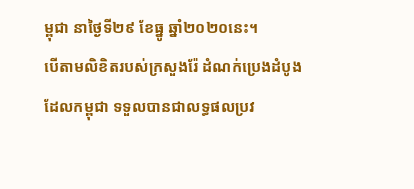ម្ពុជា នាថ្ងៃទី២៩ ខែធ្នូ ឆ្នាំ២០២០នេះ។
បើតាមលិខិតរបស់ក្រសួងរ៉ែ ដំណក់ប្រេងដំបូងដែលកម្ពុជា ទទួលបានជាលទ្ធផលប្រវ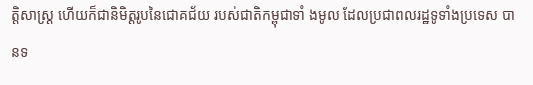ត្តិសាស្ត្រ ហើយក៏ជានិមិត្តរូបនៃជោគជ័យ របស់ជាតិកម្ពុជាទាំ ងមូល ដែលប្រជាពលរដ្ឋទូទាំងប្រទេស បានទ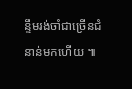ន្ទឹមរង់ចាំជាច្រើនជំនាន់មកហើយ ៕